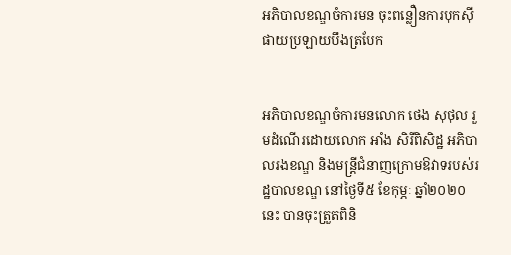អភិបាលខណ្ឌចំការមន ចុះពន្លឿនការបុកស៊ីផាយប្រឡាយបឹងត្របែក


អភិបាលខណ្ឌចំការមនលោក ថេង សុថុល រួមដំណើរដោយលោក អាំង សិរីពិសិដ្ឋ អភិបាលរងខណ្ឌ និងមន្រ្ដីជំនាញក្រោមឱវាទរបស់រដ្ឋបាលខណ្ឌ នៅថ្ងៃទី៥ ខែកុម្ភៈ ឆ្នាំ២០២០នេះ បានចុះត្រួតពិនិ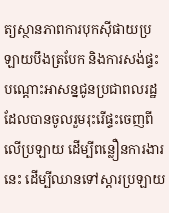ត្យស្ថានភាពការបុកស៊ីផាយប្រឡាយបឹងត្របែក និងការសង់ផ្ទះបណ្តោះអាសន្នជូនប្រជាពលរដ្ឋ ដែលបានចូលរួមរុះរើផ្ទះចេញពីលើប្រឡាយ ដើម្បីពន្លឿនការងារនេះ ដើម្បីឈានទៅស្តារប្រឡាយ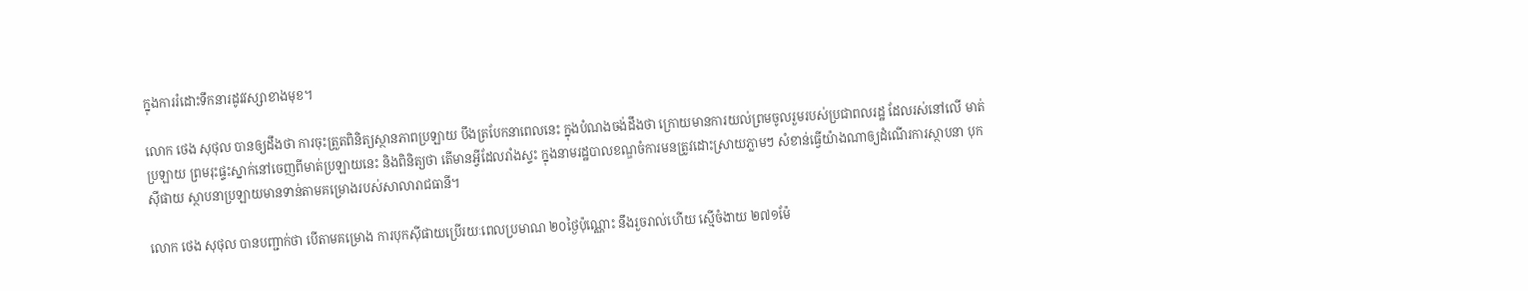ក្នុងការរំដោះទឹកនារដូវវស្សាខាងមុខ។

លោក ថេង សុថុល បានឲ្យដឹងថា ការចុះត្រួតពិនិត្យស្ថានភាពប្រឡាយ បឹងត្របែកនាពេលនេះ ក្នុងបំណងចង់ដឹងថា ក្រោយមានការយល់ព្រមចូលរួមរបស់ប្រជាពលរដ្ឋ ដែលរស់នៅលើ មាត់ប្រឡាយ ព្រមរុះផ្ទះស្នាក់នៅចេញពីមាត់ប្រឡាយនេះ និងពិនិត្យថា តើមានអ្វីដែលរាំងស្ទះ ក្នុងនាមរដ្ឋបាលខណ្ឌចំការមនត្រូវដោះស្រាយភ្លាមៗ សំខាន់ធ្វើយ៉ាងណាឲ្យដំណើរការស្ថាបនា បុកស៊ីផាយ ស្ថាបនាប្រឡាយមានទាន់តាមគម្រោងរបស់សាលារាជធានី។

លោក ថេង សុថុល បានបញ្ជាក់ថា បើតាមគម្រោង ការបុកស៊ីផាយប្រើរយៈពេលប្រមាណ ២០ថ្ងៃប៉ុណ្ណោះ នឹងរួចរាល់ហើយ ស្មើចំងាយ ២៧១ម៉ែ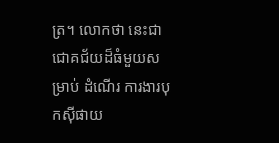ត្រ។ លោកថា នេះជាជោគជ័យដ៏ធំមួយសម្រាប់ ដំណើរ ការងារបុកស៊ីផាយ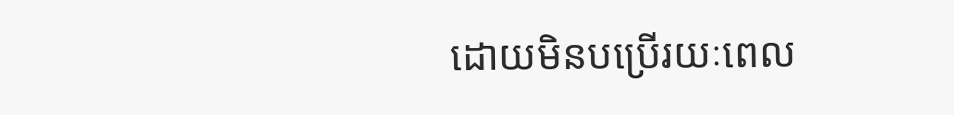ដោយមិនបប្រើរយៈពេល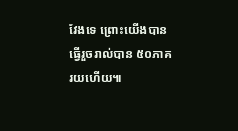វែងទេ ព្រោះយើងបានធ្វើរួចរាល់បាន ៥០ភាគរយហើយ៕